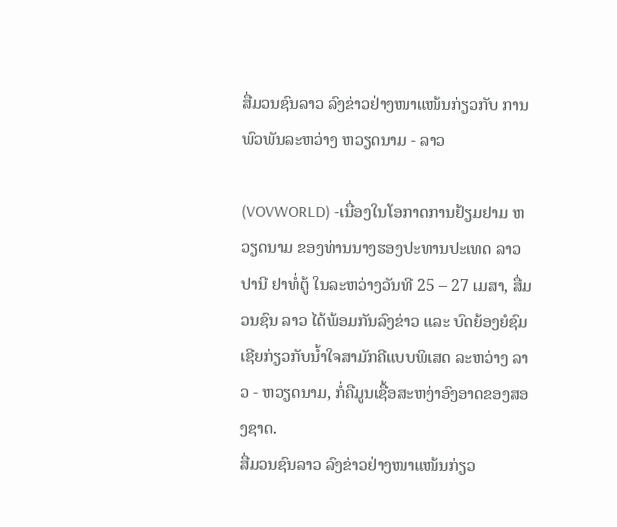ສື່ມວນຊົນລາວ ລົງຂ່າວຢ່າງໜາແໜ້ນກ່ຽວກັບ ການພົວພັນລະຫວ່າງ ຫວຽດນາມ - ລາວ

(VOVWORLD) -ເນື່ອງໃນໂອກາດການຢ້ຽມຢາມ ຫວຽດນາມ ຂອງທ່ານນາງຮອງປະທານປະເທດ ລາວ ປານີ ຢາທໍ່ຕູ້ ໃນລະຫວ່າງວັນທີ 25 – 27 ເມສາ, ສື່ມວນຊົນ ລາວ ໄດ້ພ້ອມກັນລົງຂ່າວ ແລະ ບົດຍ້ອງຍໍຊົມເຊີຍກ່ຽວກັບນ້ຳໃຈສາມັກຄີແບບພິເສດ ລະຫວ່າງ ລາວ - ຫວຽດນາມ, ກໍ່ຄືມູນເຊື້ອສະຫງ່າອົງອາດຂອງສອງຊາດ.
ສື່ມວນຊົນລາວ ລົງຂ່າວຢ່າງໜາແໜ້ນກ່ຽວ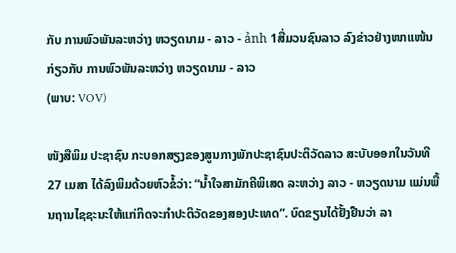ກັບ ການພົວພັນລະຫວ່າງ ຫວຽດນາມ - ລາວ - ảnh 1ສື່ມວນຊົນລາວ ລົງຂ່າວຢ່າງໜາແໜ້ນກ່ຽວກັບ ການພົວພັນລະຫວ່າງ ຫວຽດນາມ - ລາວ
(ພາບ: VOV)

ໜັງສືພິມ ປະຊາຊົນ ກະບອກສຽງຂອງສູນກາງພັກປະຊາຊົນປະຕິວັດລາວ ສະບັບອອກໃນວັນທີ 27 ເມສາ ໄດ້ລົງພິມດ້ວຍຫົວຂໍ້ວ່າ: “ນ້ຳໃຈສາມັກຄີພິເສດ ລະຫວ່າງ ລາວ - ຫວຽດນາມ ແມ່ນພື້ນຖານໄຊຊະນະໃຫ້ແກ່ກິດຈະກຳປະຕິວັດຂອງສອງປະເທດ”. ບົດຂຽນໄດ້ຢັ້ງຢືນວ່າ ລາ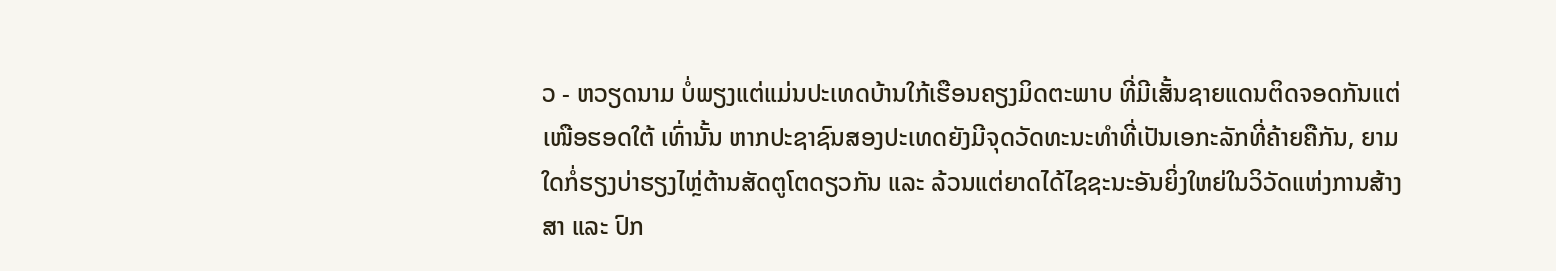ວ - ຫວຽດນາມ ບໍ່ພຽງແຕ່ແມ່ນປະເທດບ້ານໃກ້ເຮືອນຄຽງມິດຕະພາບ ທີ່ມີເສັ້ນຊາຍແດນຕິດຈອດກັນແຕ່ເໜືອຮອດໃຕ້ ເທົ່ານັ້ນ ຫາກປະຊາຊົນສອງປະເທດຍັງມີຈຸດວັດທະນະທຳທີ່ເປັນເອກະລັກທີ່ຄ້າຍຄືກັນ, ຍາມໃດກໍ່ຮຽງບ່າຮຽງໄຫຼ່ຕ້ານສັດຕູໂຕດຽວກັນ ແລະ ລ້ວນແຕ່ຍາດໄດ້ໄຊຊະນະອັນຍິ່ງໃຫຍ່ໃນວິວັດແຫ່ງການສ້າງສາ ແລະ ປົກ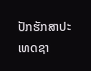ປັກຮັກສາປະເທດຊາ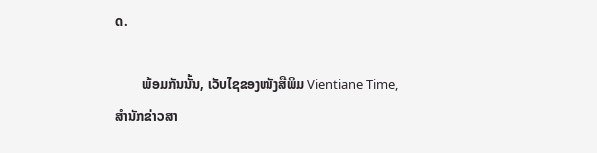ດ.

        ພ້ອມກັນນັ້ນ, ເວັບໄຊຂອງໜັງສືພິມ Vientiane Time, ສຳນັກຂ່າວສາ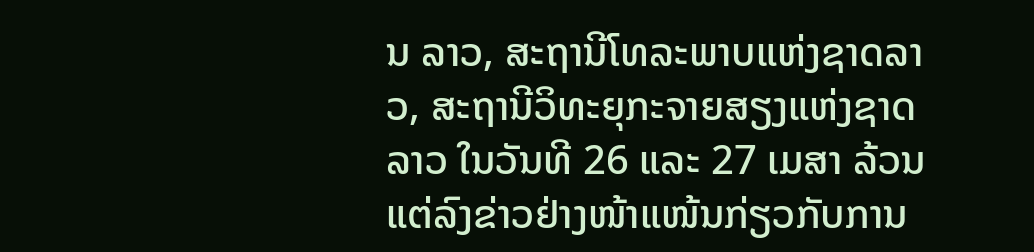ນ ລາວ, ສະຖານີໂທລະພາບແຫ່ງຊາດລາວ, ສະຖານີວິທະຍຸກະຈາຍສຽງແຫ່ງຊາດ ລາວ ໃນວັນທີ 26 ແລະ 27 ເມສາ ລ້ວນແຕ່ລົງຂ່າວຢ່າງໜ້າແໜ້ນກ່ຽວກັບການ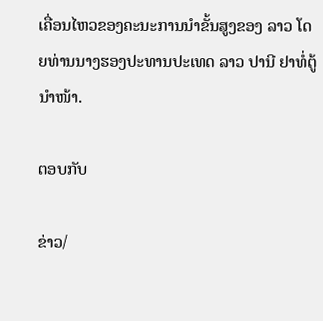ເຄື່ອນໄຫວຂອງຄະນະການນຳຂັ້ນສູງຂອງ ລາວ ໂດຍທ່ານນາງຮອງປະທານປະເທດ ລາວ ປານີ ຢາທໍ່ຕູ້ ນຳໜ້າ.

ຕອບກັບ

ຂ່າວ/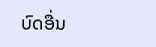ບົດອື່ນ